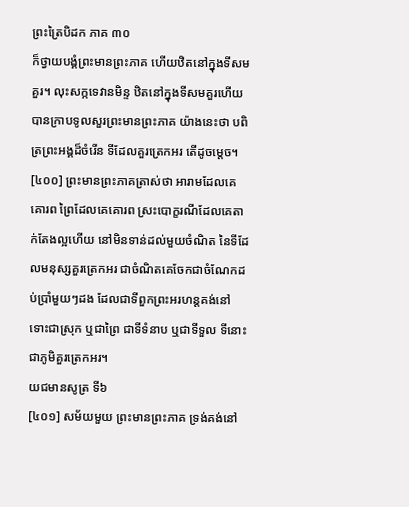ព្រះត្រៃបិដក ភាគ ៣០
ក៏ថ្វាយបង្គំព្រះមានព្រះភាគ ហើយឋិតនៅក្នុងទីសមគួរ។ លុះសក្កទេវានមិន្ទ ឋិតនៅក្នុងទីសមគួរហើយ បានក្រាបទូលសួរព្រះមានព្រះភាគ យ៉ាងនេះថា បពិត្រព្រះអង្គដ៏ចំរើន ទីដែលគួរត្រេកអរ តើដូចម្តេច។
[៤០០] ព្រះមានព្រះភាគត្រាស់ថា អារាមដែលគេគោរព ព្រៃដែលគេគោរព ស្រះបោក្ខរណីដែលគេតាក់តែងល្អហើយ នៅមិនទាន់ដល់មួយចំណិត នៃទីដែលមនុស្សគួរត្រេកអរ ជាចំណិតគេចែកជាចំណែកដប់ប្រាំមួយៗដង ដែលជាទីពួកព្រះអរហន្តគង់នៅ ទោះជាស្រុក ឬជាព្រៃ ជាទីទំនាប ឬជាទីទួល ទីនោះជាភូមិគួរត្រេកអរ។
យជមានសូត្រ ទី៦
[៤០១] សម័យមួយ ព្រះមានព្រះភាគ ទ្រង់គង់នៅ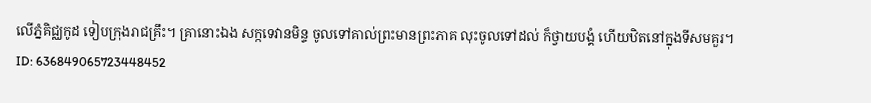លើភ្នំគិជ្ឈកូដ ទៀបក្រុងរាជគ្រឹះ។ គ្រានោះឯង សក្កទេវានមិន្ទ ចូលទៅគាល់ព្រះមានព្រះភាគ លុះចូលទៅដល់ ក៏ថ្វាយបង្គំ ហើយឋិតនៅក្នុងទីសមគួរ។
ID: 636849065723448452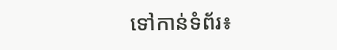ទៅកាន់ទំព័រ៖